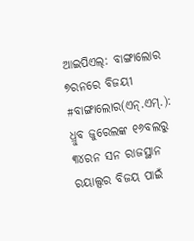ଆଇପିଏଲ୍: ବାଙ୍ଗାଲୋର ୭ରନରେ ବିଜୟୀ
#ବାଙ୍ଗାଲୋର(ଏନ୍.ଏମ୍.): ଧ୍ରୁବ ଜୁରେଲଙ୍କ ୧୬ବଲରୁ ୩୪ରନ ସନ ରାଜସ୍ଥାନ ରୟାଲ୍ସର ବିଜୟ ପାଇଁ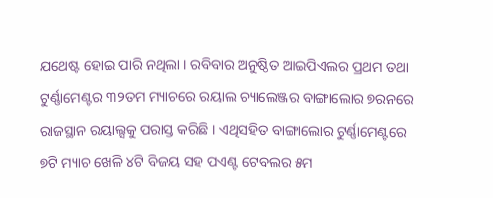ଯଥେଷ୍ଟ ହୋଇ ପାରି ନଥିଲା । ରବିବାର ଅନୁଷ୍ଠିତ ଆଇପିଏଲର ପ୍ରଥମ ତଥା ଟୁର୍ଣ୍ଣାମେଣ୍ଟର ୩୨ତମ ମ୍ୟାଚରେ ରୟାଲ ଚ୍ୟାଲେଞ୍ଜର ବାଙ୍ଗାଲୋର ୭ରନରେ ରାଜସ୍ଥାନ ରୟାଲ୍ସକୁ ପରାସ୍ତ କରିଛି । ଏଥିସହିତ ବାଙ୍ଗାଲୋର ଟୁର୍ଣ୍ଣାମେଣ୍ଟରେ ୭ଟି ମ୍ୟାଚ ଖେଳି ୪ଟି ବିଜୟ ସହ ପଏଣ୍ଟ ଟେବଲର ୫ମ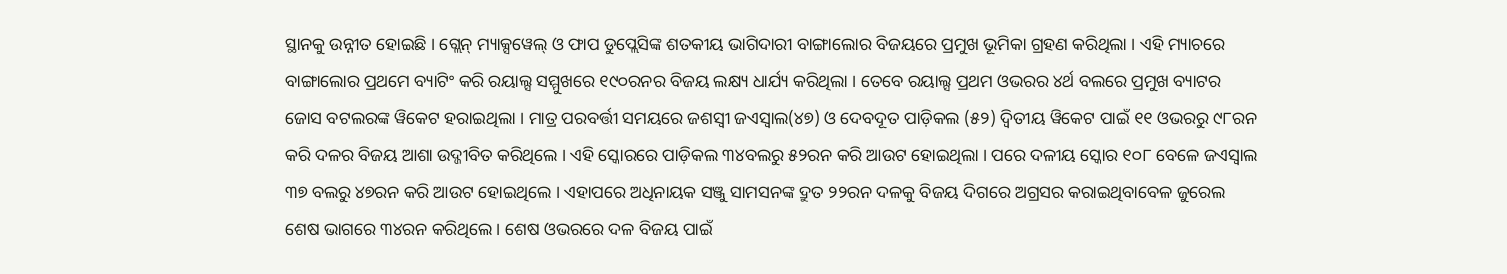ସ୍ଥାନକୁ ଉନ୍ନୀତ ହୋଇଛି । ଗ୍ଲେନ୍ ମ୍ୟାକ୍ସୱେଲ୍ ଓ ଫାପ ଡୁପ୍ଲେସିଙ୍କ ଶତକୀୟ ଭାଗିଦାରୀ ବାଙ୍ଗାଲୋର ବିଜୟରେ ପ୍ରମୁଖ ଭୂମିକା ଗ୍ରହଣ କରିଥିଲା । ଏହି ମ୍ୟାଚରେ ବାଙ୍ଗାଲୋର ପ୍ରଥମେ ବ୍ୟାଟିଂ କରି ରୟାଲ୍ସ ସମ୍ମୁଖରେ ୧୯୦ରନର ବିଜୟ ଲକ୍ଷ୍ୟ ଧାର୍ଯ୍ୟ କରିଥିଲା । ତେବେ ରୟାଲ୍ସ ପ୍ରଥମ ଓଭରର ୪ର୍ଥ ବଲରେ ପ୍ରମୁଖ ବ୍ୟାଟର ଜୋସ ବଟଲରଙ୍କ ୱିକେଟ ହରାଇଥିଲା । ମାତ୍ର ପରବର୍ତ୍ତୀ ସମୟରେ ଜଶସ୍ୱୀ ଜଏସ୍ୱାଲ(୪୭) ଓ ଦେବଦୂତ ପାଡ଼ିକଲ (୫୨) ଦ୍ୱିତୀୟ ୱିକେଟ ପାଇଁ ୧୧ ଓଭରରୁ ୯୮ରନ କରି ଦଳର ବିଜୟ ଆଶା ଉଦ୍ଜୀବିତ କରିଥିଲେ । ଏହି ସ୍କୋରରେ ପାଡ଼ିକଲ ୩୪ବଲରୁ ୫୨ରନ କରି ଆଉଟ ହୋଇଥିଲା । ପରେ ଦଳୀୟ ସ୍କୋର ୧୦୮ ବେଳେ ଜଏସ୍ୱାଲ ୩୭ ବଲରୁ ୪୭ରନ କରି ଆଉଟ ହୋଇଥିଲେ । ଏହାପରେ ଅଧିନାୟକ ସଞ୍ଜୁ ସାମସନଙ୍କ ଦ୍ରୁତ ୨୨ରନ ଦଳକୁ ବିଜୟ ଦିଗରେ ଅଗ୍ରସର କରାଇଥିବାବେଳ ଜୁରେଲ ଶେଷ ଭାଗରେ ୩୪ରନ କରିଥିଲେ । ଶେଷ ଓଭରରେ ଦଳ ବିଜୟ ପାଇଁ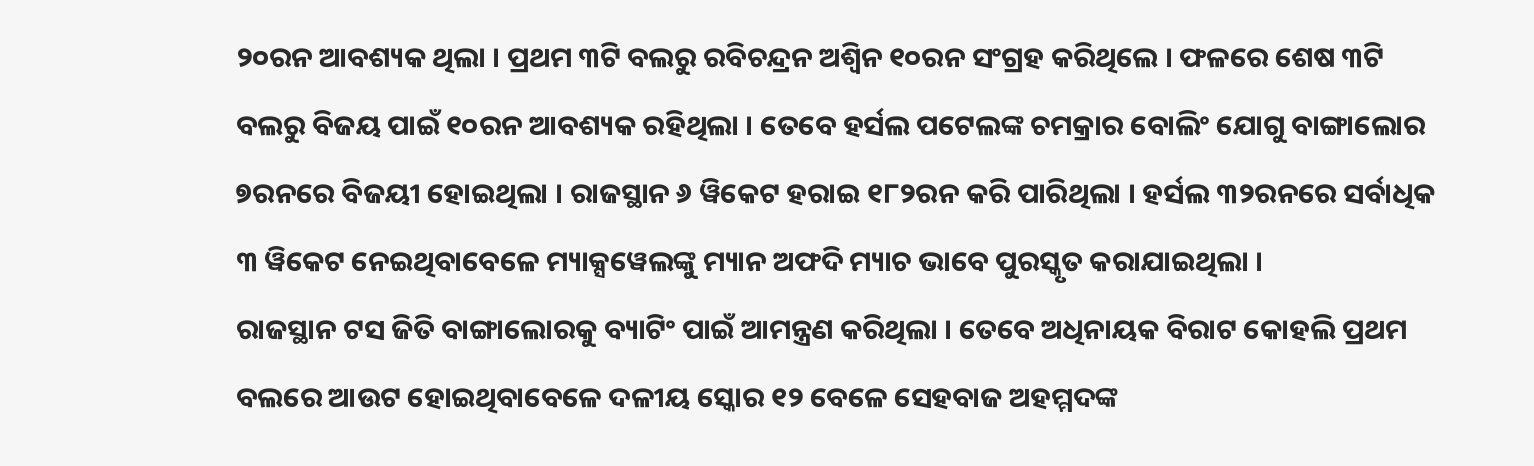୨୦ରନ ଆବଶ୍ୟକ ଥିଲା । ପ୍ରଥମ ୩ଟି ବଲରୁ ରବିଚନ୍ଦ୍ରନ ଅଶ୍ୱିନ ୧୦ରନ ସଂଗ୍ରହ କରିଥିଲେ । ଫଳରେ ଶେଷ ୩ଟି ବଲରୁ ବିଜୟ ପାଇଁ ୧୦ରନ ଆବଶ୍ୟକ ରହିଥିଲା । ତେବେ ହର୍ସଲ ପଟେଲଙ୍କ ଚମକ୍ରାର ବୋଲିଂ ଯୋଗୁ ବାଙ୍ଗାଲୋର ୭ରନରେ ବିଜୟୀ ହୋଇଥିଲା । ରାଜସ୍ଥାନ ୬ ୱିକେଟ ହରାଇ ୧୮୨ରନ କରି ପାରିଥିଲା । ହର୍ସଲ ୩୨ରନରେ ସର୍ବାଧିକ ୩ ୱିକେଟ ନେଇଥିବାବେଳେ ମ୍ୟାକ୍ସୱେଲଙ୍କୁ ମ୍ୟାନ ଅଫଦି ମ୍ୟାଚ ଭାବେ ପୁରସ୍କୃତ କରାଯାଇଥିଲା ।
ରାଜସ୍ଥାନ ଟସ ଜିତି ବାଙ୍ଗାଲୋରକୁ ବ୍ୟାଟିଂ ପାଇଁ ଆମନ୍ତ୍ରଣ କରିଥିଲା । ତେବେ ଅଧିନାୟକ ବିରାଟ କୋହଲି ପ୍ରଥମ ବଲରେ ଆଉଟ ହୋଇଥିବାବେଳେ ଦଳୀୟ ସ୍କୋର ୧୨ ବେଳେ ସେହବାଜ ଅହମ୍ମଦଙ୍କ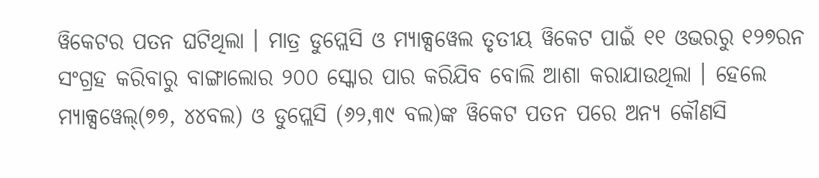ୱିକେଟର ପତନ ଘଟିଥିଲା । ମାତ୍ର ଡୁପ୍ଲେସି ଓ ମ୍ୟାକ୍ସୱେଲ ତୃତୀୟ ୱିକେଟ ପାଇଁ ୧୧ ଓଭରରୁ ୧୨୭ରନ ସଂଗ୍ରହ କରିବାରୁ ବାଙ୍ଗାଲୋର ୨୦୦ ସ୍କୋର ପାର କରିଯିବ ବୋଲି ଆଶା କରାଯାଉଥିଲା । ହେଲେ ମ୍ୟାକ୍ସୱେଲ୍(୭୭, ୪୪ବଲ) ଓ ଡୁପ୍ଲେସି (୬୨,୩୯ ବଲ)ଙ୍କ ୱିକେଟ ପତନ ପରେ ଅନ୍ୟ କୌଣସି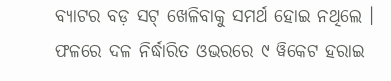ବ୍ୟାଟର ବଡ଼ ସଟ୍ ଖେଳିବାକୁ ସମର୍ଥ ହୋଇ ନଥିଲେ । ଫଳରେ ଦଳ ନିର୍ଦ୍ଧାରିତ ଓଭରରେ ୯ ୱିକେଟ ହରାଇ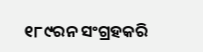୧୮୯ରନ ସଂଗ୍ରହକରି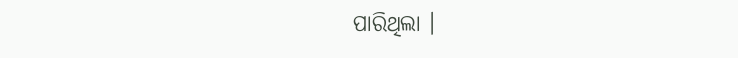ପାରିଥିଲା ।